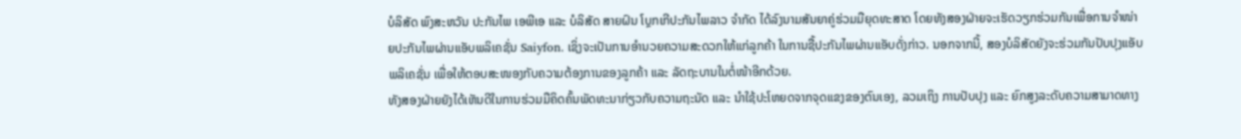ບໍລິສັດ ພົງສະຫວັນ ປະກັນໄພ ເອພີເອ ແລະ ບໍລິສັດ ສາຍຝົນ ໂບຼກເກີປະກັນໄພລາວ ຈຳກັດ ໄດ້ລົງນາມສັນຍາຄູ່ຮ່ວມມືຍຸດທະສາດ ໂດຍທັງສອງຝ່າຍຈະເຮັດວຽກຮ່ວມກັນເພື່ອການຈຳໜ່າຍປະກັນໄພຜ່ານແອັບພລິເຄຊັ່ນ Saiyfon. ເຊິ່ງຈະເປັນການອຳນວຍຄວາມສະດວກໃຫ້ແກ່ລູກຄ້າ ໃນການຊື້ປະກັນໄພຜ່ານແອັບດັ່ງກ່າວ. ນອກຈາກນີ້, ສອງບໍລິສັດຍັງຈະຮ່ວມກັນປັບປຸງແອັບພລິເຄຊັ່ນ ເພື່ອໃຫ້ຕອບສະໜອງກັບຄວາມຕ້ອງການຂອງລູກຄ້າ ແລະ ລັດຖະບານໃນຕໍ່ໜ້າອີກດ້ວຍ.
ທັງສອງຝ່າຍຍັງໄດ້ເຫັນດີໃນການຮ່ວມມືຄິດຄົ້ນພັດທະນາກ່ຽວກັບຄວາມຖະນັດ ແລະ ນຳໃຊ້ປະໂຫຍດຈາກຈຸດແຂງຂອງຕົນເອງ, ລວມເຖິງ ການປັບປຸງ ແລະ ຍົກສູງລະດັບຄວາມສາມາດທາງ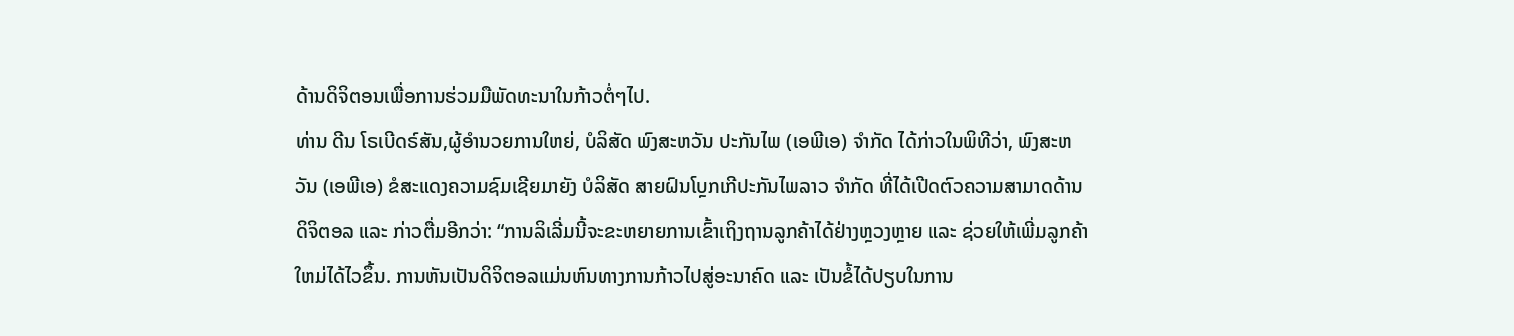ດ້ານດິຈິຕອນເພື່ອການຮ່ວມມືພັດທະນາໃນກ້າວຕໍ່ໆໄປ.
ທ່ານ ດີນ ໂຣເບີດຣ໌ສັນ,ຜູ້ອຳນວຍການໃຫຍ່, ບໍລິສັດ ພົງສະຫວັນ ປະກັນໄພ (ເອພີເອ) ຈໍາກັດ ໄດ້ກ່າວໃນພິທີວ່າ, ພົງສະຫວັນ (ເອພີເອ) ຂໍສະແດງຄວາມຊົມເຊີຍມາຍັງ ບໍລິສັດ ສາຍຝົນໂບຼກເກີປະກັນໄພລາວ ຈຳກັດ ທີ່ໄດ້ເປີດຕົວຄວາມສາມາດດ້ານດິຈິຕອລ ແລະ ກ່າວຕື່ມອີກວ່າ: “ການລິເລີ່ມນີ້ຈະຂະຫຍາຍການເຂົ້າເຖິງຖານລູກຄ້າໄດ້ຢ່າງຫຼວງຫຼາຍ ແລະ ຊ່ວຍໃຫ້ເພີ່ມລູກຄ້າໃຫມ່ໄດ້ໄວຂຶ້ນ. ການຫັນເປັນດິຈິຕອລແມ່ນຫົນທາງການກ້າວໄປສູ່ອະນາຄົດ ແລະ ເປັນຂໍ້ໄດ້ປຽບໃນການ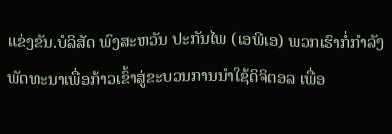ແຂ່ງຂັນ.ບໍລິສັດ ພົງສະຫວັນ ປະກັນໄພ (ເອພີເອ) ພວກເຮົາກໍ່ກຳລັງພັດທະນາເພື່ອກ້າວເຂົ້າສູ່ຂະບວນການນຳໃຊ້ດິຈິຕອລ ເພື່ອ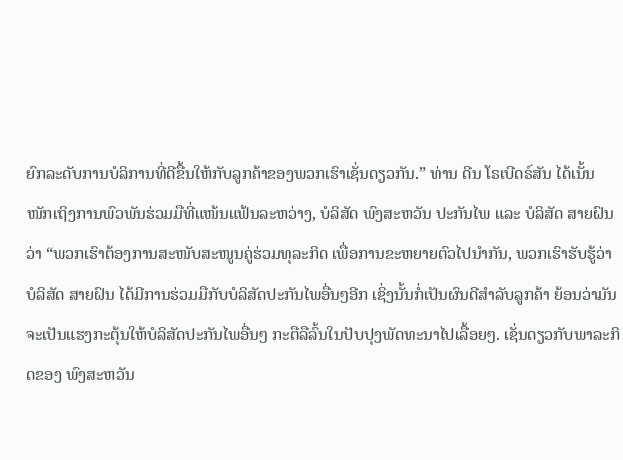ຍົກລະດັບການບໍລິການທີ່ດີຂື້ນໃຫ້ກັບລູກຄ້າຂອງພວກເຮົາເຊັ່ນດຽວກັນ.” ທ່ານ ດີນ ໂຣເບີດຣ໌ສັນ ໄດ້ເນັ້ນໜັກເຖິງການພົວພັນຮ່ວມມືທີ່ແໜ້ນແຟ້ນລະຫວ່າງ, ບໍລິສັດ ພົງສະຫວັນ ປະກັນໄພ ແລະ ບໍລິສັດ ສາຍຝົນ ວ່າ “ພວກເຮົາຕ້ອງການສະໜັບສະໜູນຄູ່ຮ່ວມທຸລະກິດ ເພື່ອການຂະຫຍາຍຕົວໄປນຳກັນ, ພວກເຮົາຮັບຮູ້ວ່າ ບໍລິສັດ ສາຍຝົນ ໄດ້ມີການຮ່ວມມືກັບບໍລິສັດປະກັນໄພອື່ນໆອີກ ເຊິ່ງນັ້ນກໍ່ເປັນຜົນດີສໍາລັບລູກຄ້າ ຍ້ອນວ່າມັນຈະເປັນແຮງກະຕຸ້ນໃຫ້ບໍລິສັດປະກັນໄພອື່ນໆ ກະຕືລືລົ້ນໃນປັບປຸງພັດທະນາໄປເລື້ອຍໆ. ເຊັ່ນດຽວກັບພາລະກິດຂອງ ພົງສະຫວັນ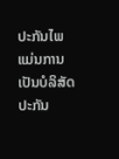ປະກັນໄພ ແມ່ນການເປັນບໍລິສັດປະກັນ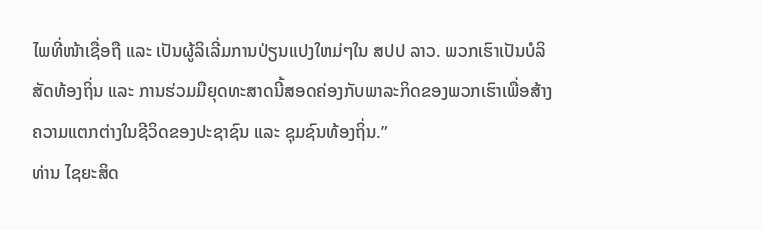ໄພທີ່ໜ້າເຊື່ອຖື ແລະ ເປັນຜູ້ລິເລີ່ມການປ່ຽນແປງໃຫມ່ໆໃນ ສປປ ລາວ. ພວກເຮົາເປັນບໍລິສັດທ້ອງຖິ່ນ ແລະ ການຮ່ວມມືຍຸດທະສາດນີ້ສອດຄ່ອງກັບພາລະກິດຂອງພວກເຮົາເພື່ອສ້າງຄວາມແຕກຕ່າງໃນຊີວິດຂອງປະຊາຊົນ ແລະ ຊຸມຊົນທ້ອງຖິ່ນ.”
ທ່ານ ໄຊຍະສິດ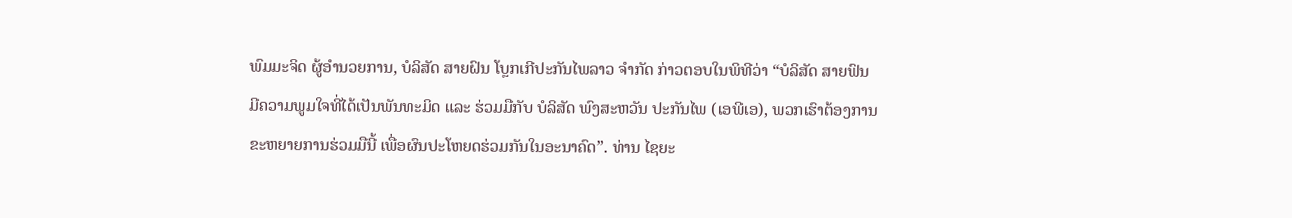ພົມມະຈິດ ຜູ້ອຳນວຍການ, ບໍລິສັດ ສາຍຝົນ ໂບຼກເກີປະກັນໄພລາວ ຈຳກັດ ກ່າວຕອບໃນພິທີວ່າ “ບໍລິສັດ ສາຍຟົນ ມີຄວາມພູມໃຈທີ່ໄດ້ເປັນພັນທະມິດ ແລະ ຮ່ວມມືກັບ ບໍລິສັດ ພົງສະຫວັນ ປະກັນໄພ (ເອພີເອ), ພວກເຮົາຕ້ອງການຂະຫຍາຍການຮ່ວມມືນີ້ ເພື່ອຜົນປະໂຫຍດຮ່ວມກັນໃນອະນາຄົດ”. ທ່ານ ໄຊຍະ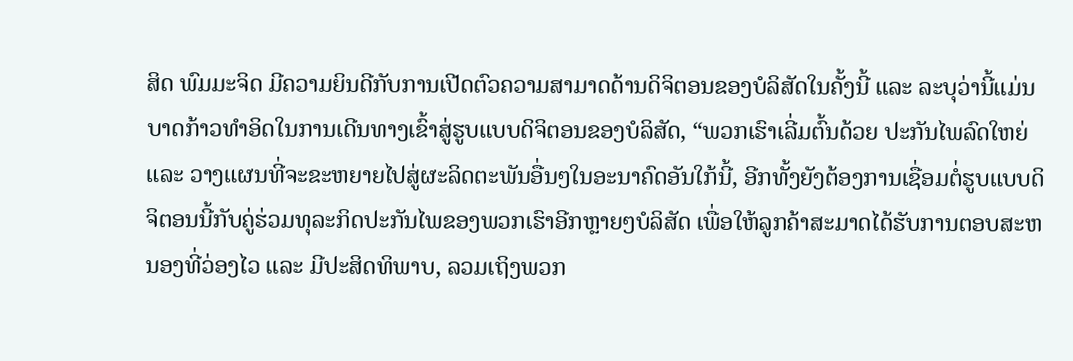ສິດ ພົມມະຈິດ ມີຄວາມຍິນດີກັບການເປີດຕົວຄວາມສາມາດດ້ານດິຈິຕອນຂອງບໍລິສັດໃນຄັ້ງນີ້ ແລະ ລະບຸວ່ານີ້ແມ່ນບາດກ້າວທໍາອິດໃນການເດີນທາງເຂົ້າສູ່ຮູບແບບດິຈິຕອນຂອງບໍລິສັດ, “ພວກເຮົາເລີ່ມຕົ້ນດ້ວຍ ປະກັນໄພລົດໃຫຍ່ ແລະ ວາງແຜນທີ່ຈະຂະຫຍາຍໄປສູ່ຜະລິດຕະພັນອື່ນໆໃນອະນາຄົດອັນໃກ້ນີ້, ອີກທັ້ງຍັງຕ້ອງການເຊື່ອມຕໍ່ຮູບແບບດິຈິຕອນນີ້ກັບຄູ່ຮ່ວມທຸລະກິດປະກັນໄພຂອງພວກເຮົາອີກຫຼາຍໆບໍລິສັດ ເພື່ອໃຫ້ລູກຄ້າສະມາດໄດ້ຮັບການຕອບສະຫນອງທີ່ວ່ອງໄວ ແລະ ມີປະສິດທິພາບ, ລວມເຖິງພວກ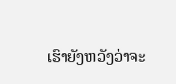ເຮົາຍັງຫວັງວ່າຈະ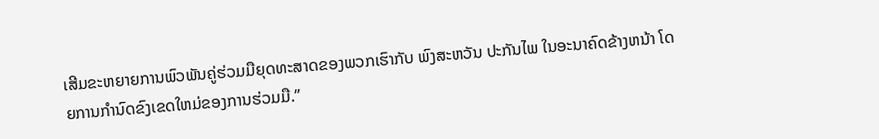ເສີມຂະຫຍາຍການພົວພັນຄູ່ຮ່ວມມືຍຸດທະສາດຂອງພວກເຮົາກັບ ພົງສະຫວັນ ປະກັນໄພ ໃນອະນາຄົດຂ້າງຫນ້າ ໂດຍການກໍານົດຂົງເຂດໃຫມ່ຂອງການຮ່ວມມື.”